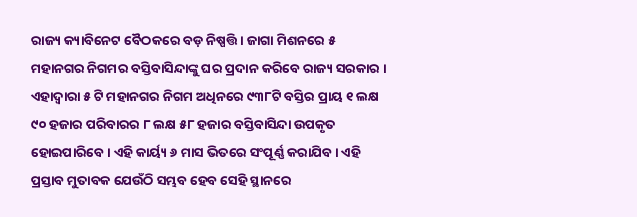ରାଜ୍ୟ କ୍ୟାବିନେଟ ବୈଠକରେ ବଡ଼ ନିଷ୍ପତ୍ତି । ଜାଗା ମିଶନରେ ୫ ମହାନଗର ନିଗମର ବସ୍ତିବାସିନ୍ଦାଙ୍କୁ ଘର ପ୍ରଦାନ କରିବେ ରାଜ୍ୟ ସରକାର । ଏହାଦ୍ୱାରା ୫ ଟି ମହାନଗର ନିଗମ ଅଧିନରେ ୯୩୮ଟି ବସ୍ତିର ପ୍ରାୟ ୧ ଲକ୍ଷ ୯୦ ହଜାର ପରିବାରର ୮ ଲକ୍ଷ ୫୮ ହଜାର ବସ୍ତିବାସିନ୍ଦା ଉପକୃତ ହୋଇପାରିବେ । ଏହି କାର୍ୟ୍ୟ ୬ ମାସ ଭିତରେ ସଂପୂର୍ଣ୍ଣ କରାଯିବ । ଏହି ପ୍ରସ୍ତାବ ମୁତାବକ ଯେଉଁଠି ସମ୍ଭବ ହେବ ସେହି ସ୍ଥାନରେ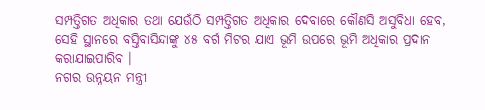ସମ୍ପତ୍ତିଗତ ଅଧିକାର ତଥା ଯେଉଁଠି ସମ୍ପତ୍ତିଗତ ଅଧିକାର ଦେବାରେ କୌଣସି ଅସୁବିଧା ହେବ, ସେହି ସ୍ଥାନରେ ବସ୍ତିବାସିନ୍ଦାଙ୍କୁ ୪୫ ବର୍ଗ ମିଟର ଯାଏ ଭୂମି ଉପରେ ଭୂମି ଅଧିକାର ପ୍ରଦାନ କରାଯାଇପାରିବ ।
ନଗର ଉନ୍ନୟନ ମନ୍ତ୍ରୀ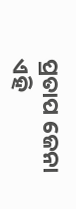ପ୍ରତାପ ଜେନା ଏହି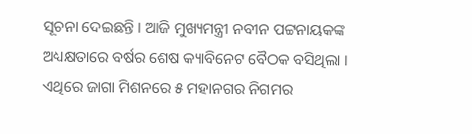ସୂଚନା ଦେଇଛନ୍ତି । ଆଜି ମୁଖ୍ୟମନ୍ତ୍ରୀ ନବୀନ ପଟ୍ଟନାୟକଙ୍କ ଅଧ୍ୟକ୍ଷତାରେ ବର୍ଷର ଶେଷ କ୍ୟାବିନେଟ ବୈଠକ ବସିଥିଲା । ଏଥିରେ ଜାଗା ମିଶନରେ ୫ ମହାନଗର ନିଗମର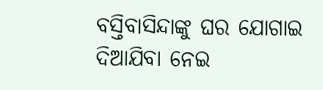ବସ୍ତିବାସିନ୍ଦାଙ୍କୁ ଘର ଯୋଗାଇ ଦିଆଯିବା ନେଇ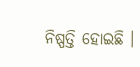ନିଷ୍ପତ୍ତି ହୋଇଛି ।